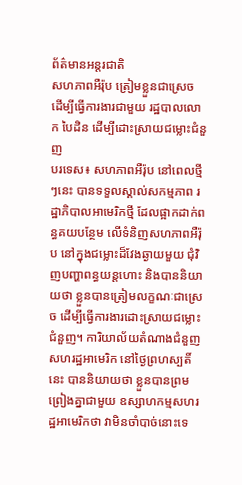ព័ត៌មានអន្តរជាតិ
សហភាពអឺរ៉ុប ត្រៀមខ្លួនជាស្រេច ដើម្បីធ្វើការងារជាមួយ រដ្ឋបាលលោក បៃដិន ដើម្បីដោះស្រាយជម្លោះជំនួញ
បរទេស៖ សហភាពអឺរ៉ុប នៅពេលថ្មីៗនេះ បានទទួលស្គាល់សកម្មភាព រដ្ឋាភិបាលអាមេរិកថ្មី ដែលផ្អាកដាក់ពន្ធគយបន្ថែម លើទំនិញសហភាពអឺរ៉ុប នៅក្នុងជម្លោះដ៏វែងឆ្ងាយមួយ ជុំវិញបញ្ហាពន្ធយន្តហោះ និងបាននិយាយថា ខ្លួនបានត្រៀមលក្ខណៈជាស្រេច ដើម្បីធ្វើការងារដោះស្រាយជម្លោះជំនួញ។ ការិយាល័យតំណាងជំនួញសហរដ្ឋអាមេរិក នៅថ្ងៃព្រហស្បតិ៍នេះ បាននិយាយថា ខ្លួនបានព្រមព្រៀងគ្នាជាមួយ ឧស្សាហកម្មសហរដ្ឋអាមេរិកថា វាមិនចាំបាច់នោះទេ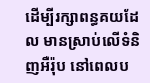ដើម្បីរក្សាពន្ធគយដែល មានស្រាប់លើទំនិញអឺរ៉ុប នៅពេលប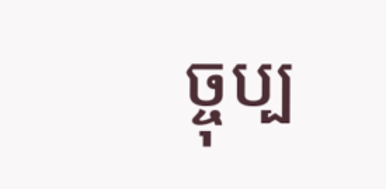ច្ចុប្ប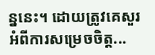ន្ននេះ។ ដោយត្រូវគេសួរអំពីការសម្រេចចិត្ត...